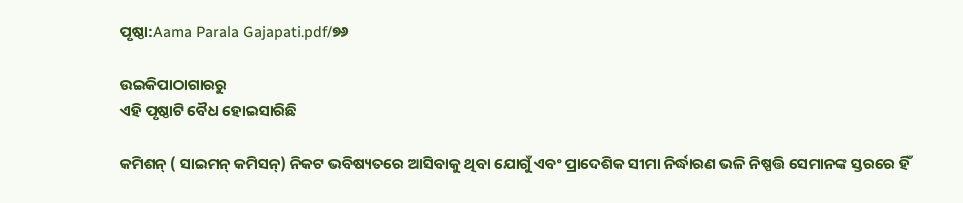ପୃଷ୍ଠା:Aama Parala Gajapati.pdf/୭୬

ଉଇକିପାଠାଗାର‌ରୁ
ଏହି ପୃଷ୍ଠାଟି ବୈଧ ହୋଇସାରିଛି

କମିଶନ୍ ( ସାଇମନ୍ କମିସନ୍) ନିକଟ ଭବିଷ୍ୟତରେ ଆସିବାକୁ ଥିବା ଯୋଗୁଁ ଏବଂ ପ୍ରାଦେଶିକ ସୀମା ନିର୍ଦ୍ଧାରଣ ଭଳି ନିଷ୍ପତ୍ତି ସେମାନଙ୍କ ସ୍ତରରେ ହିଁ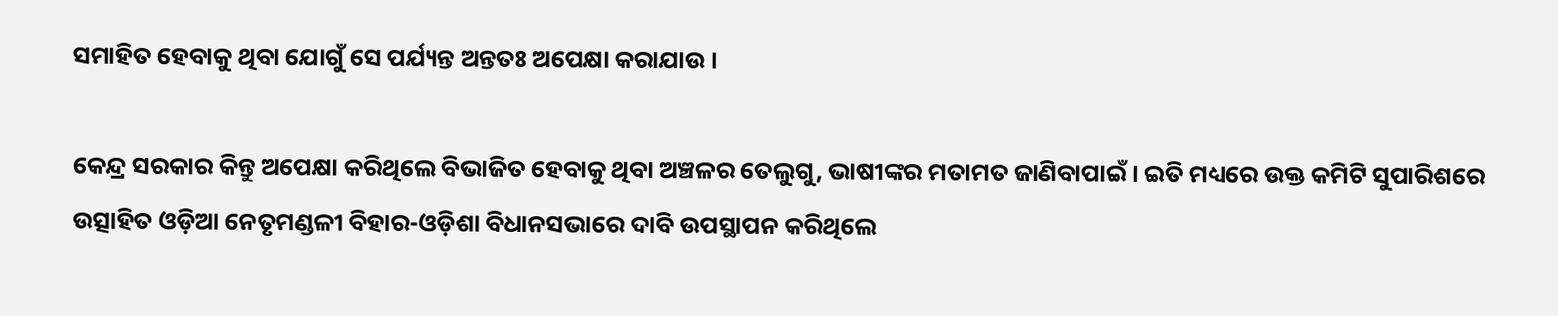ସମାହିତ ହେବାକୁ ଥିବା ଯୋଗୁଁ ସେ ପର୍ଯ୍ୟନ୍ତ ଅନ୍ତତଃ ଅପେକ୍ଷା କରାଯାଉ ।

କେନ୍ଦ୍ର ସରକାର କିନ୍ତୁ ଅପେକ୍ଷା କରିଥିଲେ ବିଭାଜିତ ହେବାକୁ ଥିବା ଅଞ୍ଚଳର ତେଲୁଗୁ, ଭାଷୀଙ୍କର ମତାମତ ଜାଣିବାପାଇଁ । ଇତି ମଧ୍ୟରେ ଉକ୍ତ କମିଟି ସୁପାରିଶରେ ଉତ୍ସାହିତ ଓଡ଼ିଆ ନେତୃମଣ୍ଡଳୀ ବିହାର-ଓଡ଼ିଶା ବିଧାନସଭାରେ ଦାବି ଉପସ୍ଥାପନ କରିଥିଲେ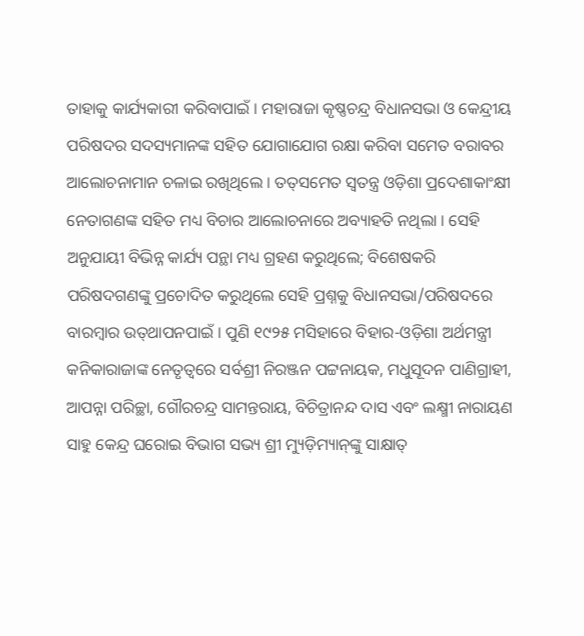ତାହାକୁ କାର୍ଯ୍ୟକାରୀ କରିବାପାଇଁ । ମହାରାଜା କୃଷ୍ଣଚନ୍ଦ୍ର ବିଧାନସଭା ଓ କେନ୍ଦ୍ରୀୟ ପରିଷଦର ସଦସ୍ୟମାନଙ୍କ ସହିତ ଯୋଗାଯୋଗ ରକ୍ଷା କରିବା ସମେତ ବରାବର ଆଲୋଚନାମାନ ଚଳାଇ ରଖିଥିଲେ । ତତ୍‌ସମେତ ସ୍ୱତନ୍ତ୍ର ଓଡ଼ିଶା ପ୍ରଦେଶାକାଂକ୍ଷୀ ନେତାଗଣଙ୍କ ସହିତ ମଧ୍ୟ ବିଚାର ଆଲୋଚନାରେ ଅବ୍ୟାହତି ନଥିଲା । ସେହି ଅନୁଯାୟୀ ବିଭିନ୍ନ କାର୍ଯ୍ୟ ପନ୍ଥା ମଧ୍ୟ ଗ୍ରହଣ କରୁଥିଲେ; ବିଶେଷକରି ପରିଷଦଗଣଙ୍କୁ ପ୍ରଚୋଦିତ କରୁଥିଲେ ସେହି ପ୍ରଶ୍ନ‌କୁ ବିଧାନସ‌ଭା/ପରିଷଦରେ ବାରମ୍ବାର ଉତ୍‌ଥାପନପାଇଁ । ପୁଣି ୧୯୨୫ ମସିହାରେ ବିହାର-ଓଡ଼ିଶା ଅର୍ଥମନ୍ତ୍ରୀ କନିକାରାଜାଙ୍କ ନେତୃତ୍ବରେ ସର୍ବଶ୍ରୀ ନିରଞ୍ଜନ ପଟ୍ଟନାୟକ, ମଧୁସୂଦନ ପାଣିଗ୍ରାହୀ, ଆପନ୍ନା ପରିଚ୍ଛା, ଗୌରଚନ୍ଦ୍ର ସାମନ୍ତରାୟ, ବିଚିତ୍ରାନନ୍ଦ ଦାସ ଏବଂ ଲକ୍ଷ୍ମୀ ନାରାୟଣ ସାହୁ କେନ୍ଦ୍ର ଘରୋଇ ବିଭାଗ ସଭ୍ୟ ଶ୍ରୀ ମ୍ୟୁଡ଼ିମ୍ୟାନ୍‌ଙ୍କୁ ସାକ୍ଷାତ୍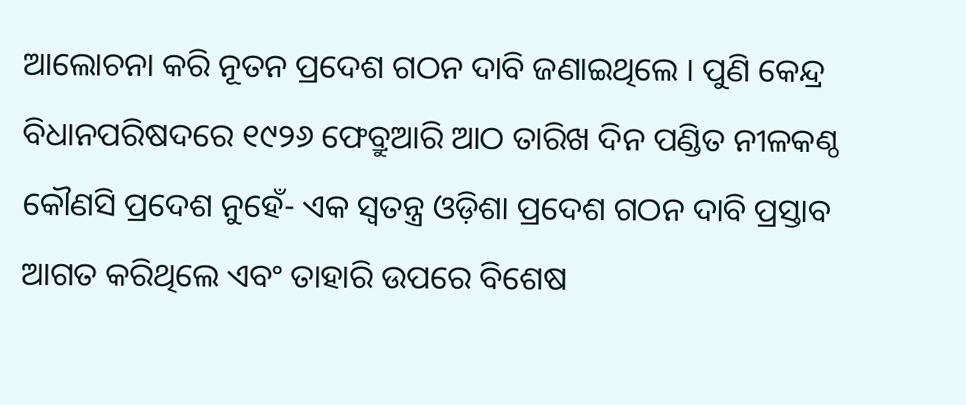ଆଲୋଚନା କରି ନୂତନ ପ୍ରଦେଶ ଗଠନ ଦାବି ଜଣାଇଥିଲେ । ପୁଣି କେନ୍ଦ୍ର ବିଧାନପରିଷଦରେ ୧୯୨୬ ଫେବ୍ରୁଆରି ଆଠ ତାରିଖ ଦିନ ପଣ୍ଡିତ ନୀଳକଣ୍ଠ କୌଣସି ପ୍ରଦେଶ ନୁହେଁ- ଏକ ସ୍ୱତନ୍ତ୍ର ଓଡ଼ିଶା ପ୍ରଦେଶ ଗଠନ ଦାବି ପ୍ରସ୍ତାବ ଆଗତ କରିଥିଲେ ଏବଂ ତାହାରି ଉପରେ ବିଶେଷ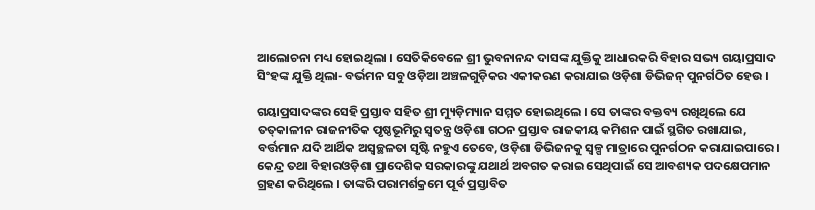ଆଲୋଚନା ମଧ୍ୟ ହୋଇଥିଲା । ସେତିକିବେଳେ ଶ୍ରୀ ଭୁବନାନନ୍ଦ ଦାସଙ୍କ ଯୁକ୍ତିକୁ ଆଧାରକରି ବିହାର ସଭ୍ୟ ଗୟାପ୍ରସାଦ ସିଂହଙ୍କ ଯୁକ୍ତି ଥିଲା- ବର୍ଭମନ ସବୁ ଓଡ଼ିଆ ଅଞ୍ଚଳଗୁଡ଼ିକର ଏକୀକରଣ କରାଯାଇ ଓଡ଼ିଶା ଡିଭିଜନ୍ ପୁନର୍ଗଠିତ ହେଉ ।

ଗୟାପ୍ରସାଦଙ୍କର ସେହି ପ୍ରସ୍ତାବ ସହିତ ଶ୍ରୀ ମ୍ୟୁଡ଼ିମ୍ୟାନ ସମ୍ମତ ହୋଇଥିଲେ । ସେ ତାଙ୍କର ବକ୍ତବ୍ୟ ରଖିଥିଲେ ଯେ ତତ୍‌କାଳୀନ ରାଜନୀତିକ ପୃଷ୍ଠଭୂମିରୁ ସ୍ୱତନ୍ତ୍ର ଓଡ଼ିଶା ଗଠନ ପ୍ରସ୍ତାବ ରାଜକୀୟ କମିଶନ ପାଇଁ ସ୍ଥଗିତ ରଖାଯାଇ, ବର୍ତ୍ତମାନ ଯଦି ଆର୍ଥିକ ଅସ୍ୱଚ୍ଛଳତା ସୃଷ୍ଟି ନହୁଏ ତେବେ, ଓଡ଼ିଶା ଡିଭିଜନକୁ ସ୍ୱଳ୍ପ ମାତ୍ରାରେ ପୁନର୍ଗଠନ କରାଯାଇପାରେ । କେନ୍ଦ୍ର ତଥା ବିହାରଓଡ଼ିଶା ପ୍ରାଦେଶିକ ସରକାରଙ୍କୁ ଯଥାର୍ଥ ଅବଗତ କରାଇ ସେଥିପାଇଁ ସେ ଆବଶ୍ୟକ ପଦକ୍ଷେପମାନ ଗ୍ରହଣ କରିଥିଲେ । ତାଙ୍କରି ପରାମର୍ଶକ୍ରମେ ପୂର୍ବ ପ୍ରସ୍ତାବିତ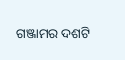ଗଞ୍ଜାମର ଦଶଟି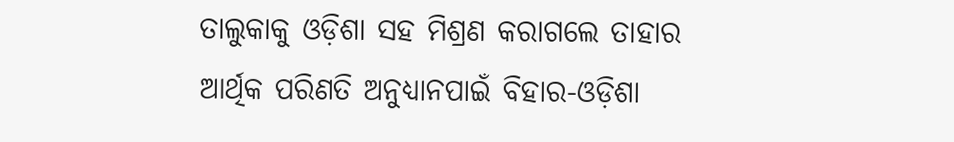ତାଲୁକାକୁ ଓଡ଼ିଶା ସହ ମିଶ୍ରଣ କରାଗଲେ ତାହାର ଆର୍ଥିକ ପରିଣତି ଅନୁଧ୍ୟାନପାଇଁ ବିହାର-ଓଡ଼ିଶା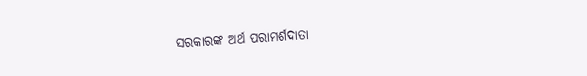ସରକାରଙ୍କ ଅର୍ଥ ପରାମର୍ଶଦାତା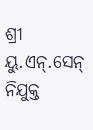ଶ୍ରୀ ୟୁ.ଏନ୍.ସେନ୍ ନିଯୁକ୍ତ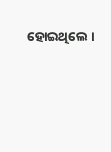ହୋଇଥିଲେ ।